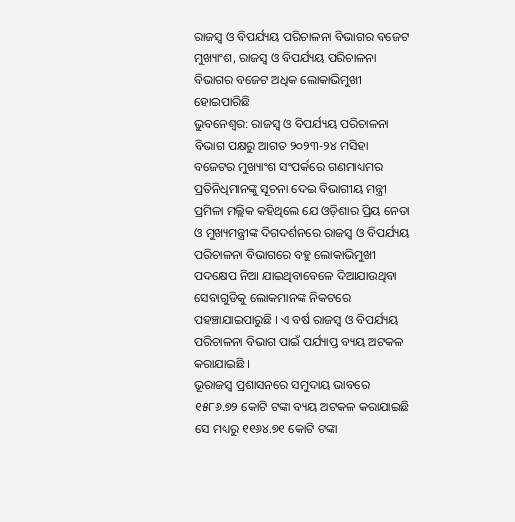ରାଜସ୍ୱ ଓ ବିପର୍ଯ୍ୟୟ ପରିଚାଳନା ବିଭାଗର ବଜେଟ ମୁଖ୍ୟାଂଶ, ରାଜସ୍ୱ ଓ ବିପର୍ଯ୍ୟୟ ପରିଚାଳନା ବିଭାଗର ବଜେଟ ଅଧିକ ଲୋକାଭିମୁଖୀ ହୋଇପାରିଛି
ଭୁବନେଶ୍ୱର: ରାଜସ୍ୱ ଓ ବିପର୍ଯ୍ୟୟ ପରିଚାଳନା ବିଭାଗ ପକ୍ଷରୁ ଆଗତ ୨୦୨୩-୨୪ ମସିହା ବଜେଟର ମୁଖ୍ୟାଂଶ ସଂପର୍କରେ ଗଣମାଧ୍ୟମର ପ୍ରତିନିଧିମାନଙ୍କୁ ସୂଚନା ଦେଇ ବିଭାଗୀୟ ମନ୍ତ୍ରୀ ପ୍ରମିଳା ମଲ୍ଲିକ କହିଥିଲେ ଯେ ଓଡ଼ିଶାର ପ୍ରିୟ ନେତା ଓ ମୁଖ୍ୟମନ୍ତ୍ରୀଙ୍କ ଦିଗଦର୍ଶନରେ ରାଜସ୍ୱ ଓ ବିପର୍ଯ୍ୟୟ ପରିଚାଳନା ବିଭାଗରେ ବହୁ ଲୋକାଭିମୁଖୀ ପଦକ୍ଷେପ ନିଆ ଯାଇଥିବାବେଳେ ଦିଆଯାଉଥିବା ସେବାଗୁଡିକୁ ଲୋକମାନଙ୍କ ନିକଟରେ ପହଞ୍ଚାଯାଇପାରୁଛି । ଏ ବର୍ଷ ରାଜସ୍ୱ ଓ ବିପର୍ଯ୍ୟୟ ପରିଚାଳନା ବିଭାଗ ପାଇଁ ପର୍ଯ୍ୟାପ୍ତ ବ୍ୟୟ ଅଟକଳ କରାଯାଇଛି ।
ଭୂରାଜସ୍ୱ ପ୍ରଶାସନରେ ସମୁଦାୟ ଭାବରେ ୧୫୮୬.୭୨ କୋଟି ଟଙ୍କା ବ୍ୟୟ ଅଟକଳ କରାଯାଇଛି ସେ ମଧ୍ୟରୁ ୧୧୬୪.୭୧ କୋଟି ଟଙ୍କା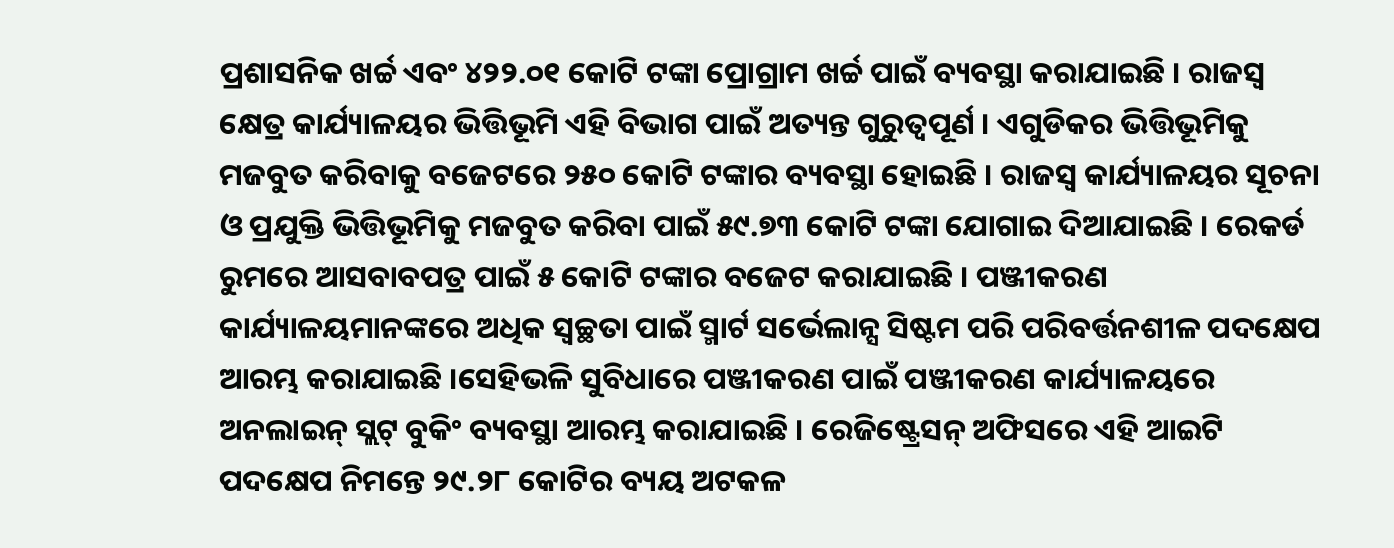ପ୍ରଶାସନିକ ଖର୍ଚ୍ଚ ଏବଂ ୪୨୨.୦୧ କୋଟି ଟଙ୍କା ପ୍ରୋଗ୍ରାମ ଖର୍ଚ୍ଚ ପାଇଁ ବ୍ୟବସ୍ଥା କରାଯାଇଛି । ରାଜସ୍ୱ କ୍ଷେତ୍ର କାର୍ଯ୍ୟାଳୟର ଭିତ୍ତିଭୂମି ଏହି ବିଭାଗ ପାଇଁ ଅତ୍ୟନ୍ତ ଗୁରୁତ୍ୱପୂର୍ଣ । ଏଗୁଡିକର ଭିତ୍ତିଭୂମିକୁ ମଜବୁତ କରିବାକୁ ବଜେଟରେ ୨୫୦ କୋଟି ଟଙ୍କାର ବ୍ୟବସ୍ଥା ହୋଇଛି । ରାଜସ୍ୱ କାର୍ଯ୍ୟାଳୟର ସୂଚନା ଓ ପ୍ରଯୁକ୍ତି ଭିତ୍ତିଭୂମିକୁ ମଜବୁତ କରିବା ପାଇଁ ୫୯.୭୩ କୋଟି ଟଙ୍କା ଯୋଗାଇ ଦିଆଯାଇଛି । ରେକର୍ଡ ରୁମରେ ଆସବାବପତ୍ର ପାଇଁ ୫ କୋଟି ଟଙ୍କାର ବଜେଟ କରାଯାଇଛି । ପଞ୍ଜୀକରଣ କାର୍ଯ୍ୟାଳୟମାନଙ୍କରେ ଅଧିକ ସ୍ୱଚ୍ଛତା ପାଇଁ ସ୍ମାର୍ଟ ସର୍ଭେଲାନ୍ସ ସିଷ୍ଟମ ପରି ପରିବର୍ତ୍ତନଶୀଳ ପଦକ୍ଷେପ ଆରମ୍ଭ କରାଯାଇଛି ।ସେହିଭଳି ସୁବିଧାରେ ପଞ୍ଜୀକରଣ ପାଇଁ ପଞ୍ଜୀକରଣ କାର୍ଯ୍ୟାଳୟରେ ଅନଲାଇନ୍ ସ୍ଲଟ୍ ବୁକିଂ ବ୍ୟବସ୍ଥା ଆରମ୍ଭ କରାଯାଇଛି । ରେଜିଷ୍ଟ୍ରେସନ୍ ଅଫିସରେ ଏହି ଆଇଟି ପଦକ୍ଷେପ ନିମନ୍ତେ ୨୯.୨୮ କୋଟିର ବ୍ୟୟ ଅଟକଳ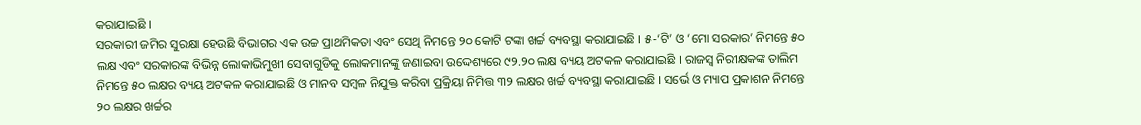କରାଯାଇଛି ।
ସରକାରୀ ଜମିର ସୁରକ୍ଷା ହେଉଛି ବିଭାଗର ଏକ ଉଚ୍ଚ ପ୍ରାଥମିକତା ଏବଂ ସେଥି ନିମନ୍ତେ ୨୦ କୋଟି ଟଙ୍କା ଖର୍ଚ୍ଚ ବ୍ୟବସ୍ଥା କରାଯାଇଛି । ୫-‘ଟି’ ଓ ‘ମୋ ସରକାର’ ନିମନ୍ତେ ୫୦ ଲକ୍ଷ ଏବଂ ସରକାରଙ୍କ ବିଭିନ୍ନ ଲୋକାଭିମୁଖୀ ସେବାଗୁଡିକୁ ଲୋକମାନଙ୍କୁ ଜଣାଇବା ଉଦ୍ଦେଶ୍ୟରେ ୯୨.୨୦ ଲକ୍ଷ ବ୍ୟୟ ଅଟକଳ କରାଯାଇଛି । ରାଜସ୍ୱ ନିରୀକ୍ଷକଙ୍କ ତାଲିମ ନିମନ୍ତେ ୫୦ ଲକ୍ଷର ବ୍ୟୟ ଅଟକଳ କରାଯାଇଛି ଓ ମାନବ ସମ୍ବଳ ନିଯୁକ୍ତ କରିବା ପ୍ରକ୍ରିୟା ନିମିତ୍ତ ୩୨ ଲକ୍ଷର ଖର୍ଚ୍ଚ ବ୍ୟବସ୍ଥା କରାଯାଇଛି । ସର୍ଭେ ଓ ମ୍ୟାପ ପ୍ରକାଶନ ନିମନ୍ତେ ୨୦ ଲକ୍ଷର ଖର୍ଚ୍ଚର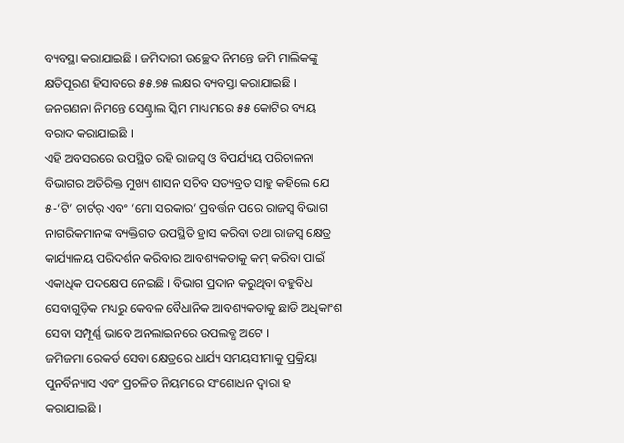ବ୍ୟବସ୍ଥା କରାଯାଇଛି । ଜମିଦାରୀ ଉଚ୍ଛେଦ ନିମନ୍ତେ ଜମି ମାଲିକଙ୍କୁ କ୍ଷତିପୂରଣ ହିସାବରେ ୫୫.୭୫ ଲକ୍ଷର ବ୍ୟବସ୍ତା କରାଯାଇଛି । ଜନଗଣନା ନିମନ୍ତେ ସେଣ୍ଟ୍ରାଲ ସ୍କିମ ମାଧ୍ୟମରେ ୫୫ କୋଟିର ବ୍ୟୟ ବରାଦ କରାଯାଇଛି ।
ଏହି ଅବସରରେ ଉପସ୍ଥିତ ରହି ରାଜସ୍ୱ ଓ ବିପର୍ଯ୍ୟୟ ପରିଚାଳନା ବିଭାଗର ଅତିରିକ୍ତ ମୁଖ୍ୟ ଶାସନ ସଚିବ ସତ୍ୟବ୍ରତ ସାହୁ କହିଲେ ଯେ ୫-‘ଟି’ ଚାର୍ଟର୍ ଏବଂ ‘ମୋ ସରକାର’ ପ୍ରବର୍ତ୍ତନ ପରେ ରାଜସ୍ୱ ବିଭାଗ ନାଗରିକମାନଙ୍କ ବ୍ୟକ୍ତିଗତ ଉପସ୍ଥିତି ହ୍ରାସ କରିବା ତଥା ରାଜସ୍ୱ କ୍ଷେତ୍ର କାର୍ଯ୍ୟାଳୟ ପରିଦର୍ଶନ କରିବାର ଆବଶ୍ୟକତାକୁ କମ୍ କରିବା ପାଇଁ ଏକାଧିକ ପଦକ୍ଷେପ ନେଇଛି । ବିଭାଗ ପ୍ରଦାନ କରୁଥିବା ବହୁବିଧ ସେବାଗୁଡ଼ିକ ମଧ୍ୟରୁ କେବଳ ବୈଧାନିକ ଆବଶ୍ୟକତାକୁ ଛାଡି ଅଧିକାଂଶ ସେବା ସମ୍ପୂର୍ଣ୍ଣ ଭାବେ ଅନଲାଇନରେ ଉପଲବ୍ଧ ଅଟେ ।
ଜମିଜମା ରେକର୍ଡ ସେବା କ୍ଷେତ୍ରରେ ଧାର୍ଯ୍ୟ ସମୟସୀମାକୁ ପ୍ରକ୍ରିୟା ପୁନର୍ବିନ୍ୟାସ ଏବଂ ପ୍ରଚଳିତ ନିୟମରେ ସଂଶୋଧନ ଦ୍ୱାରା ହ କରାଯାଇଛି ।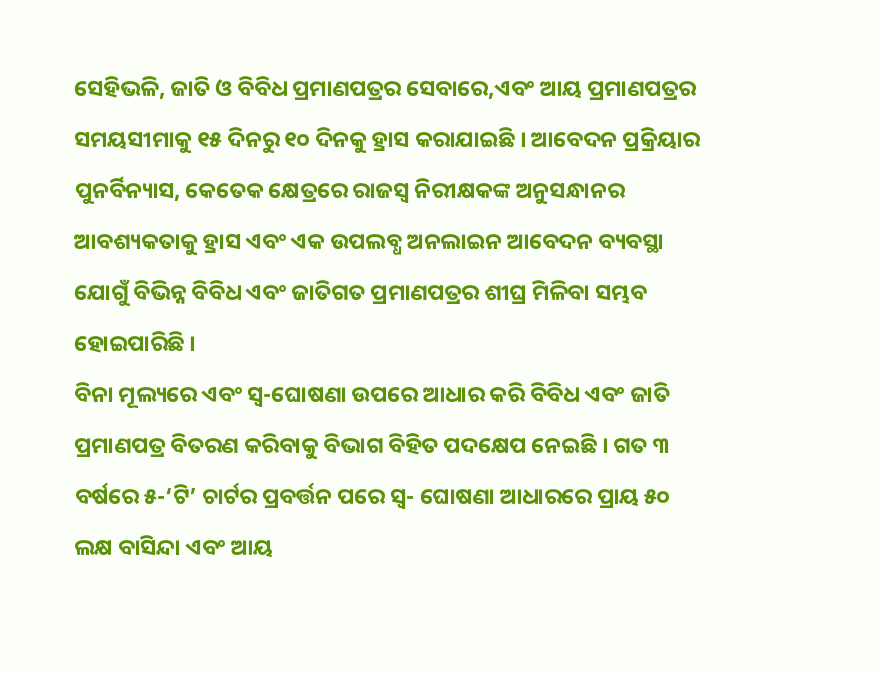ସେହିଭଳି, ଜାତି ଓ ବିବିଧ ପ୍ରମାଣପତ୍ରର ସେବାରେ,ଏବଂ ଆୟ ପ୍ରମାଣପତ୍ରର ସମୟସୀମାକୁ ୧୫ ଦିନରୁ ୧୦ ଦିନକୁ ହ୍ରାସ କରାଯାଇଛି । ଆବେଦନ ପ୍ରକ୍ରିୟାର ପୁନର୍ବିନ୍ୟାସ, କେତେକ କ୍ଷେତ୍ରରେ ରାଜସ୍ୱ ନିରୀକ୍ଷକଙ୍କ ଅନୁସନ୍ଧାନର ଆବଶ୍ୟକତାକୁ ହ୍ରାସ ଏବଂ ଏକ ଉପଲବ୍ଧ ଅନଲାଇନ ଆବେଦନ ବ୍ୟବସ୍ଥା ଯୋଗୁଁ ବିଭିନ୍ନ ବିବିଧ ଏବଂ ଜାତିଗତ ପ୍ରମାଣପତ୍ରର ଶୀଘ୍ର ମିଳିବା ସମ୍ଭବ ହୋଇପାରିଛି ।
ବିନା ମୂଲ୍ୟରେ ଏବଂ ସ୍ୱ-ଘୋଷଣା ଉପରେ ଆଧାର କରି ବିବିଧ ଏବଂ ଜାତି ପ୍ରମାଣପତ୍ର ବିତରଣ କରିବାକୁ ବିଭାଗ ବିହିତ ପଦକ୍ଷେପ ନେଇଛି । ଗତ ୩ ବର୍ଷରେ ୫-‘ଟି’ ଚାର୍ଟର ପ୍ରବର୍ତ୍ତନ ପରେ ସ୍ୱ- ଘୋଷଣା ଆଧାରରେ ପ୍ରାୟ ୫୦ ଲକ୍ଷ ବାସିନ୍ଦା ଏବଂ ଆୟ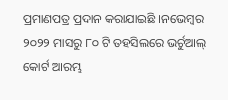ପ୍ରମାଣପତ୍ର ପ୍ରଦାନ କରାଯାଇଛି ।ନଭେମ୍ବର ୨୦୨୨ ମାସରୁ ୮୦ ଟି ତହସିଲରେ ଭର୍ଚୁଆଲ୍ କୋର୍ଟ ଆରମ୍ଭ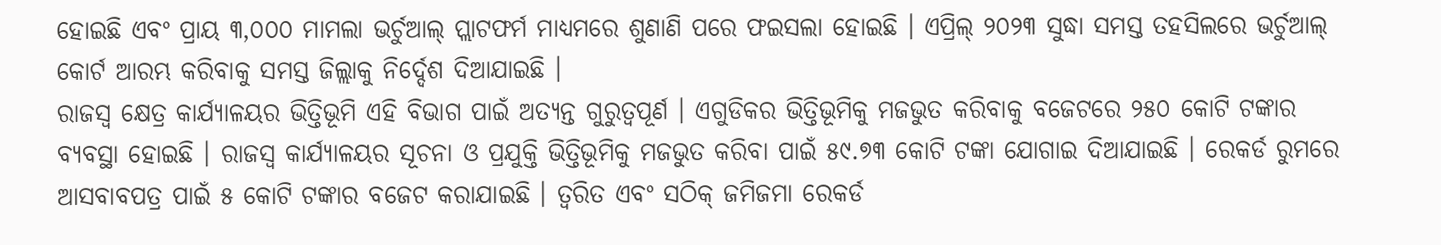ହୋଇଛି ଏବଂ ପ୍ରାୟ ୩,୦୦୦ ମାମଲା ଭର୍ଚୁଆଲ୍ ପ୍ଲାଟଫର୍ମ ମାଧ୍ୟମରେ ଶୁଣାଣି ପରେ ଫଇସଲା ହୋଇଛି । ଏପ୍ରିଲ୍ ୨୦୨୩ ସୁଦ୍ଧା ସମସ୍ତ ତହସିଲରେ ଭର୍ଚୁଆଲ୍ କୋର୍ଟ ଆରମ୍ଭ କରିବାକୁ ସମସ୍ତ ଜିଲ୍ଲାକୁ ନିର୍ଦ୍ଦେଶ ଦିଆଯାଇଛି ।
ରାଜସ୍ୱ କ୍ଷେତ୍ର କାର୍ଯ୍ୟାଳୟର ଭିତ୍ତିଭୂମି ଏହି ବିଭାଗ ପାଇଁ ଅତ୍ୟନ୍ତ ଗୁରୁତ୍ୱପୂର୍ଣ । ଏଗୁଡିକର ଭିତ୍ତିଭୂମିକୁ ମଜଭୁତ କରିବାକୁ ବଜେଟରେ ୨୫୦ କୋଟି ଟଙ୍କାର ବ୍ୟବସ୍ଥା ହୋଇଛି । ରାଜସ୍ୱ କାର୍ଯ୍ୟାଳୟର ସୂଚନା ଓ ପ୍ରଯୁକ୍ତି ଭିତ୍ତିଭୂମିକୁ ମଜଭୁତ କରିବା ପାଇଁ ୫୯.୭୩ କୋଟି ଟଙ୍କା ଯୋଗାଇ ଦିଆଯାଇଛି । ରେକର୍ଡ ରୁମରେ ଆସବାବପତ୍ର ପାଇଁ ୫ କୋଟି ଟଙ୍କାର ବଜେଟ କରାଯାଇଛି । ତ୍ୱରିତ ଏବଂ ସଠିକ୍ ଜମିଜମା ରେକର୍ଡ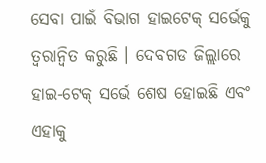ସେବା ପାଇଁ ବିଭାଗ ହାଇଟେକ୍ ସର୍ଭେକୁ ତ୍ୱରାନ୍ୱିତ କରୁଛି । ଦେବଗଡ ଜିଲ୍ଲାରେ ହାଇ-ଟେକ୍ ସର୍ଭେ ଶେଷ ହୋଇଛି ଏବଂ ଏହାକୁ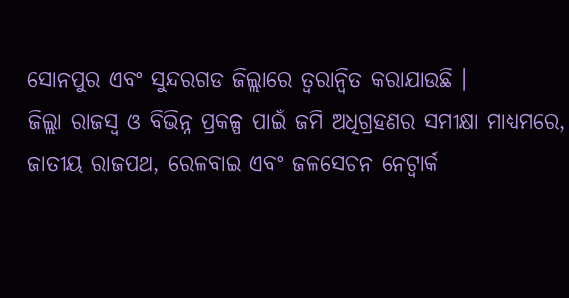ସୋନପୁର ଏବଂ ସୁନ୍ଦରଗଡ ଜିଲ୍ଲାରେ ତ୍ୱରାନ୍ୱିତ କରାଯାଉଛି ।
ଜିଲ୍ଲା ରାଜସ୍ୱ ଓ ବିଭିନ୍ନ ପ୍ରକଳ୍ପ ପାଇଁ ଜମି ଅଧିଗ୍ରହଣର ସମୀକ୍ଷା ମାଧ୍ୟମରେ, ଜାତୀୟ ରାଜପଥ, ରେଳବାଇ ଏବଂ ଜଳସେଚନ ନେଟ୍ୱାର୍କ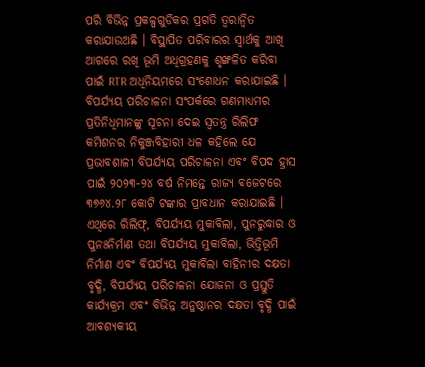ପରି ବିଭିନ୍ନ ପ୍ରକଳ୍ପଗୁଡିକର ପ୍ରଗତି ତ୍ୱରାନ୍ୱିତ କରାଯାଉଅଛି । ବିସ୍ଥାପିତ ପରିବାରର ସ୍ୱାର୍ଥକୁ ଆଖି ଆଗରେ ରଖି ଭୂମି ଅଧିଗ୍ରହଣକୁ ଶୃଙ୍ଖଳିତ କରିବା ପାଇଁ RTR ଅଧିନିୟମରେ ସଂଶୋଧନ କରାଯାଇଛି ।
ବିପର୍ଯ୍ୟୟ ପରିଚାଳନା ସଂପର୍କରେ ଗଣମାଧ୍ୟମର ପ୍ରତିନିଧିମାନଙ୍କୁ ସୂଚନା ଦେଇ ସ୍ୱତନ୍ତ୍ର ରିଲିଫ କମିଶନର ନିକୁଞ୍ଜବିହାରୀ ଧଳ କହିଲେ ଯେ ପ୍ରଭାବଶାଳୀ ବିପର୍ଯ୍ୟୟ ପରିଚାଳନା ଏବଂ ବିପଦ ହ୍ରାସ ପାଇଁ ୨୦୨୩-୨୪ ବର୍ଷ ନିମନ୍ତେ ରାଜ୍ୟ ବଜେଟରେ ୩୭୬୪.୨୮ କୋଟି ଟଙ୍କାର ପ୍ରାବଧାନ କରାଯାଇଛି । ଏଥିରେ ରିଲିଫ୍, ବିପର୍ଯ୍ୟୟ ମୁକାବିଲା, ପୁନରୁଦ୍ଧାର ଓ ପୁନଃନିର୍ମାଣ ତଥା ବିପର୍ଯ୍ୟୟ ମୁକାବିଲା, ଭିତ୍ତିଭୂମି ନିର୍ମାଣ ଏବଂ ବିପର୍ଯ୍ୟୟ ମୁକାବିଲା ବାହିନୀର ଦକ୍ଷତା ବୃଦ୍ଧି, ବିପର୍ଯ୍ୟୟ ପରିଚାଳନା ଯୋଜନା ଓ ପ୍ରସ୍ତୁତି କାର୍ଯ୍ୟକ୍ରମ ଏବଂ ବିଭିନ୍ନ ଅନୁଷ୍ଠାନର ଦକ୍ଷତା ବୃଦ୍ଧି ପାଇଁ ଆବଶ୍ୟକୀୟ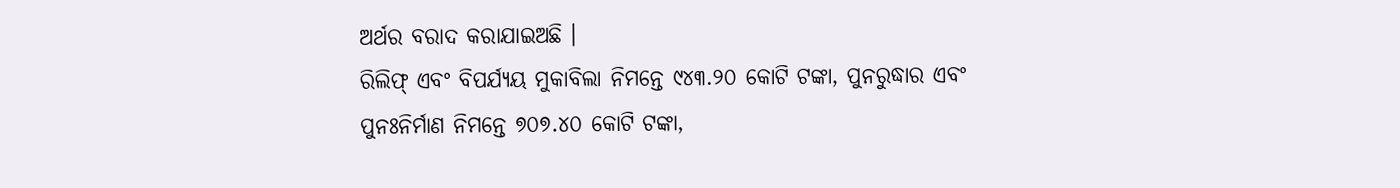ଅର୍ଥର ବରାଦ କରାଯାଇଅଛି ।
ରିଲିଫ୍ ଏବଂ ବିପର୍ଯ୍ୟୟ ମୁକାବିଲା ନିମନ୍ତେ ୯୪୩.୨୦ କୋଟି ଟଙ୍କା, ପୁନରୁଦ୍ଧାର ଏବଂ ପୁନଃନିର୍ମାଣ ନିମନ୍ତେ ୭୦୭.୪୦ କୋଟି ଟଙ୍କା,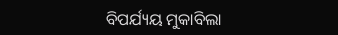ବିପର୍ଯ୍ୟୟ ମୁକାବିଲା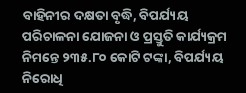ବାହିନୀର ଦକ୍ଷତା ବୃଦ୍ଧି, ବିପର୍ଯ୍ୟୟ ପରିଚାଳନା ଯୋଜନା ଓ ପ୍ରସ୍ତୁତି କାର୍ଯ୍ୟକ୍ରମ ନିମନ୍ତେ ୨୩୫.୮୦ କୋଟି ଟଙ୍କା, ବିପର୍ଯ୍ୟୟ ନିରୋଧି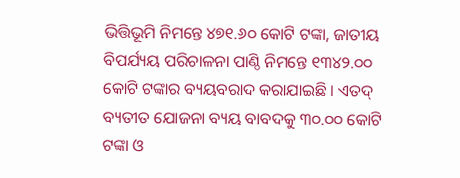ଭିତ୍ତିଭୂମି ନିମନ୍ତେ ୪୭୧.୬୦ କୋଟି ଟଙ୍କା, ଜାତୀୟ ବିପର୍ଯ୍ୟୟ ପରିଚାଳନା ପାଣ୍ଠି ନିମନ୍ତେ ୧୩୪୨.୦୦ କୋଟି ଟଙ୍କାର ବ୍ୟୟବରାଦ କରାଯାଇଛି । ଏତଦ୍ ବ୍ୟତୀତ ଯୋଜନା ବ୍ୟୟ ବାବଦକୁ ୩୦.୦୦ କୋଟି ଟଙ୍କା ଓ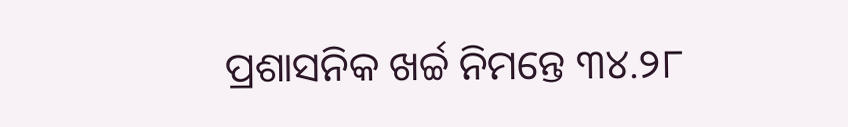ପ୍ରଶାସନିକ ଖର୍ଚ୍ଚ ନିମନ୍ତେ ୩୪.୨୮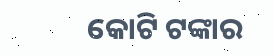କୋଟି ଟଙ୍କାର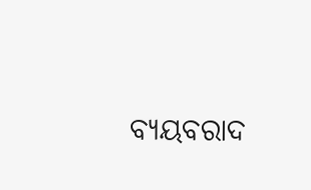ବ୍ୟୟବରାଦ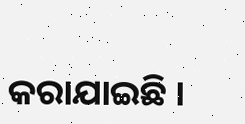କରାଯାଇଛି ।